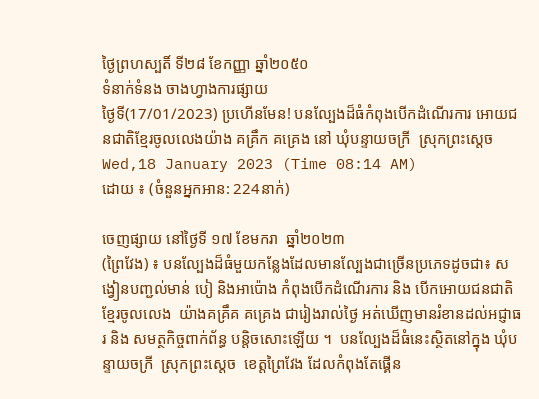ថ្ងៃព្រហស្បតិ៍ ទី២៨ ខែកញ្ញា ឆ្នាំ២០៥០
ទំនាក់ទំនង ចាងហ្វាងការផ្សាយ
ថ្ងៃទី(17/01/2023) ប្រហើនមែន! បនល្បែងដ៏ធំកំពុងបើកដំណើរការ អោយជនជាតិខ្មែរចូលលេងយ៉ាង គគ្រឹក គគ្រេង នៅ ឃុំបន្ទាយចក្រី  ស្រុកព្រះស្តេច
Wed,18 January 2023 (Time 08:14 AM)
ដោយ ៖ (ចំនួនអ្នកអាន: 224នាក់)

ចេញផ្សាយ នៅថ្ងៃទី ១៧ ខែមករា  ឆ្នាំ២០២៣
(ព្រៃវែង) ៖ បនល្បែងដ៏ធំមួយកន្លែងដែលមានល្បែងជាច្រើនប្រភេទដូចជា៖ សង្វៀនបញ្ជល់មាន់ បៀ និងអាប៉ោង កំពុងបើកដំណើរការ និង បើកអោយជនជាតិខ្មែរចូលលេង  យ៉ាងគគ្រឹគ គគ្រេង ជារៀងរាល់ថ្ងៃ អត់ឃើញមានរំខានដល់អជ្ញាធរ និង សមត្ថកិច្ចពាក់ព័ន្ធ បន្តិចសោះឡើយ ។  បនល្បែងដ៏ធំនេះស្ថិតនៅក្នុង ឃុំបន្ទាយចក្រី  ស្រុកព្រះស្តេច  ខេត្តព្រៃវែង ដែលកំពុងតែផ្គើន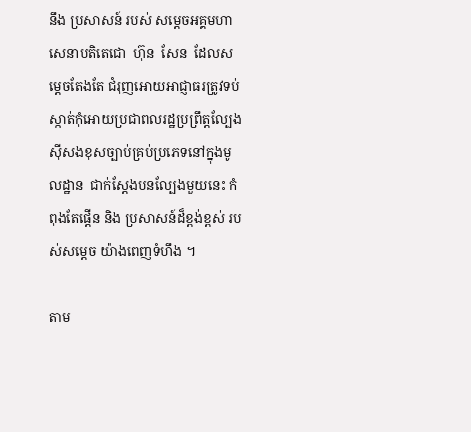នឹង ប្រសាសន៍ របស់ សម្តេចអគ្គមហាសេនាបតិតេជោ  ហ៊ុន  សែន  ដែលសម្តេចតែងតែ ជំរុញអោយអាជ្ញាធរត្រូវទប់ស្កាត់កុំអោយប្រជាពលរដ្ឋប្រព្រឹត្តល្បែងស៊ីសងខុសច្បាប់គ្រប់ប្រភេទនៅក្នុងមូលដ្ឋាន  ជាក់ស្តែងបនល្បែងមួយនេះ កំពុងតែផ្តើន និង ប្រសាសន៍ដ៏ខ្ពង់ខ្ពស់ របស់សម្តេច យ៉ាងពេញទំហឹង ។

តាម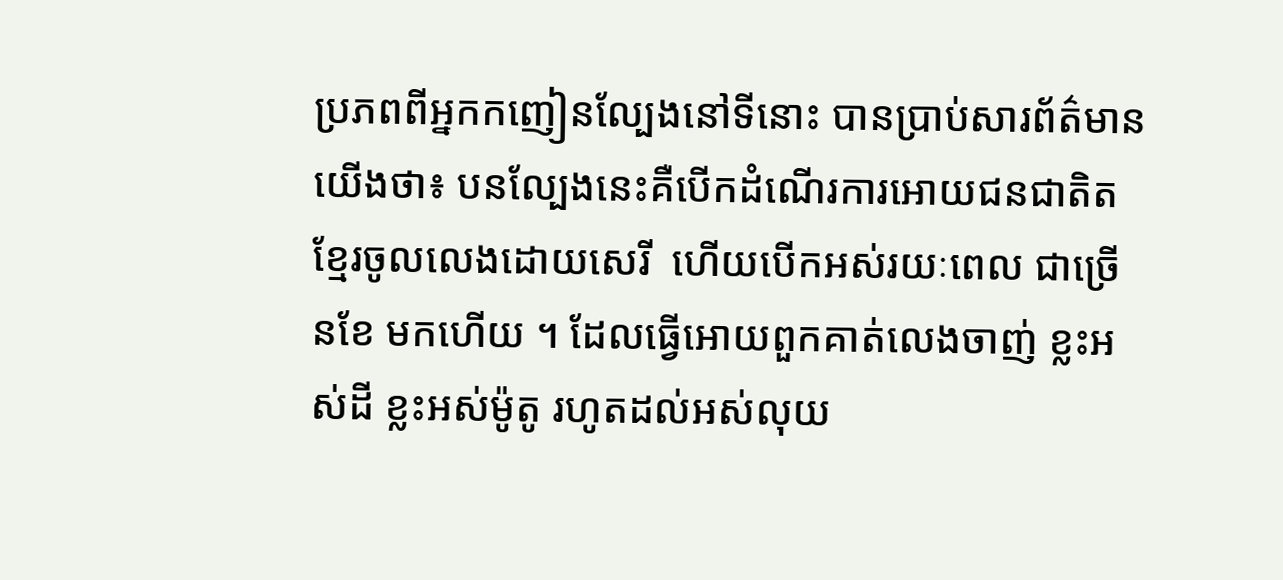ប្រភពពីអ្នកកញៀនល្បែងនៅទីនោះ បានប្រាប់សារព័ត៌មានយើងថា៖ បនល្បែងនេះគឺបើកដំណើរការអោយជនជាតិតខ្មែរចូលលេងដោយសេរី  ហើយបើកអស់រយៈពេល ជាច្រើនខែ មកហើយ ។ ដែលធ្វើអោយពួកគាត់លេងចាញ់ ខ្លះអស់ដី ខ្លះអស់ម៉ូតូ រហូតដល់អស់លុយ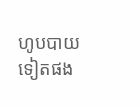ហូបបាយទៀតផង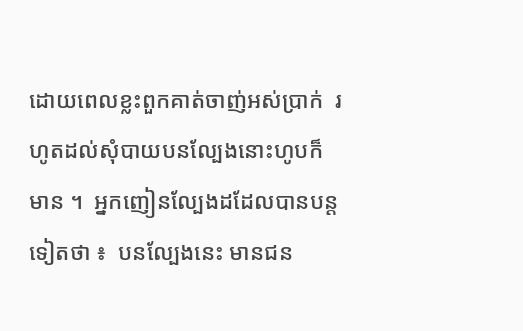ដោយពេលខ្លះពួកគាត់ចាញ់អស់ប្រាក់  រហូតដល់សុំបាយបនល្បែងនោះហូបក៏មាន ។  អ្នកញៀនល្បែងដដែលបានបន្តទៀតថា ៖  បនល្បែងនេះ មានជន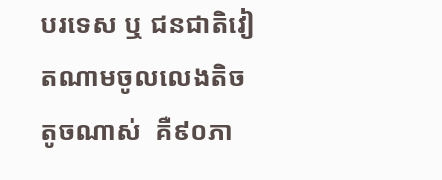បរទេស ឬ ជនជាតិវៀតណាមចូលលេងតិចតូចណាស់  គឺ៩០ភា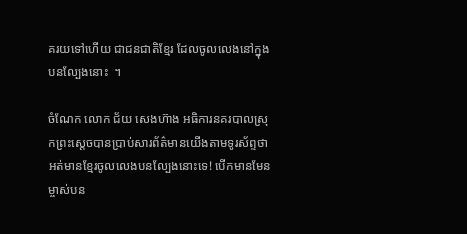គរយទៅហើយ ជាជនជាតិខ្មែរ ដែលចូលលេងនៅក្នុងបនល្បែងនោះ  ។

ចំណែក លោក ជ័យ សេងហ៊ាង អធិការនគរបាលស្រុកព្រះស្តេចបានប្រាប់សារព័ត៌មានយើងតាមទូរស័ព្ទថា អត់មានខ្មែរចូលលេងបនល្បែងនោះទេ! បើកមានមែន ម្ចាស់បន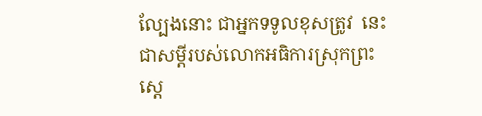ល្បែងនោះ ជាអ្នកទទូលខុសត្រូវ  នេះជាសម្តីរបស់លោកអធិការស្រុកព្រះស្តេ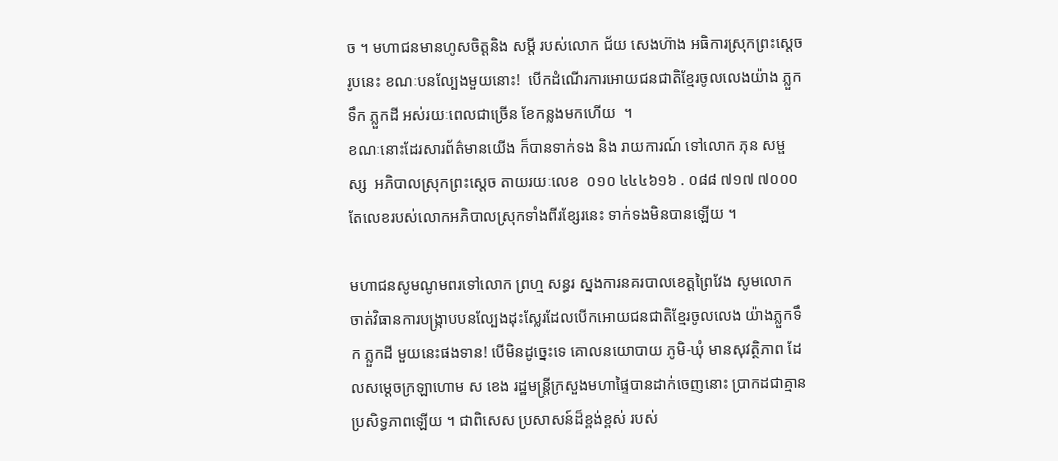ច ។ មហាជនមានហូសចិត្តនិង សម្តី របស់លោក ជ័យ សេងហ៊ាង អធិការស្រុកព្រះស្តេចរូបនេះ ខណៈបនល្បែងមួយនោះ!  បើកដំណើរការអោយជនជាតិខ្មែរចូលលេងយ៉ាង ភ្លួកទឹក ភ្លួកដី អស់រយៈពេលជាច្រើន ខែកន្លងមកហើយ  ។
ខណៈនោះដែរសារព័ត៌មានយើង ក៏បានទាក់ទង និង រាយការណ៍ ទៅលោក ភុន សម្ផស្ស  អភិបាលស្រុកព្រះស្តេច តាយរយៈលេខ  ០១០ ៤៤៤៦១៦ . ០៨៨ ៧១៧ ៧០០០ តែលេខរបស់លោកអភិបាលស្រុកទាំងពីរខ្សែរនេះ ទាក់ទងមិនបានឡើយ ។

មហាជនសូមណូមពរទៅលោក ព្រហ្ម សន្ធរ ស្នងការនគរបាលខេត្តព្រៃវែង សូមលោកចាត់វិធានការបង្រ្កាបបនល្បែងដុះស្លែរដែលបើកអោយជនជាតិខ្មែរចូលលេង យ៉ាងភ្លួកទឹក ភ្លួកដី មួយនេះផងទាន! បើមិនដូច្នេះទេ គោលនយោបាយ ភូមិ-ឃុំ មានសុវត្ថិភាព ដែលសម្តេចក្រឡាហោម ស ខេង រដ្ឋមន្រ្តីក្រសួងមហាផ្ទៃបានដាក់ចេញនោះ ប្រាកដជាគ្មានប្រសិទ្ធភាពឡើយ ។ ជាពិសេស ប្រសាសន៍ដ៏ខ្ពង់ខ្ពស់ របស់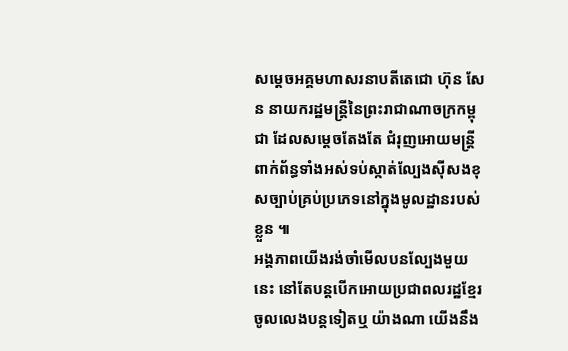សម្តេចអគ្គមហាសរនាបតីតេជោ ហ៊ុន សែន នាយករដ្ឋមន្រ្តីនៃព្រះរាជាណាចក្រកម្ពុជា ដែលសម្តេចតែងតែ ជំរុញអោយមន្រ្តីពាក់ព័ន្ធទាំងអស់ទប់ស្កាត់ល្បែងស៊ីសងខុសច្បាប់គ្រប់ប្រភេទនៅក្នុងមូលដ្ឋានរបស់ខ្លួន ៕
អង្គភាពយើងរង់ចាំមើលបនល្បែងមួយនេះ នៅតែបន្តបើកអោយប្រជាពលរដ្ឋខ្មែរចូលលេងបន្តទៀតឬ យ៉ាងណា យើងនឹង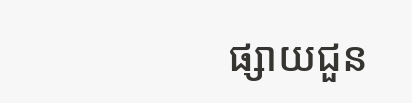ផ្សាយជួន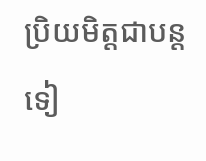ប្រិយមិត្តជាបន្តទៀ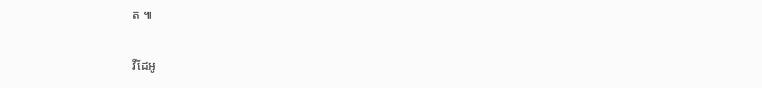ត ៕

វីដែអូ